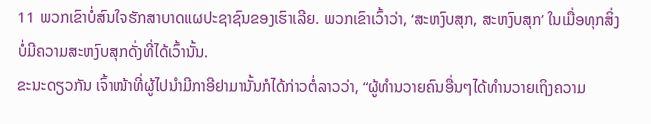11 ພວກເຂົາບໍ່ສົນໃຈຮັກສາບາດແຜປະຊາຊົນຂອງເຮົາເລີຍ. ພວກເຂົາເວົ້າວ່າ, ‘ສະຫງົບສຸກ, ສະຫງົບສຸກ’ ໃນເມື່ອທຸກສິ່ງບໍ່ມີຄວາມສະຫງົບສຸກດັ່ງທີ່ໄດ້ເວົ້ານັ້ນ.
ຂະນະດຽວກັນ ເຈົ້າໜ້າທີ່ຜູ້ໄປນຳມີກາອີຢາມານັ້ນກໍໄດ້ກ່າວຕໍ່ລາວວ່າ, “ຜູ້ທຳນວາຍຄົນອື່ນໆໄດ້ທຳນວາຍເຖິງຄວາມ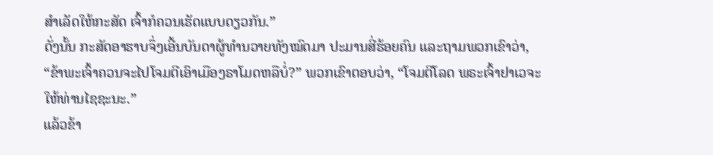ສຳເລັດໃຫ້ກະສັດ ເຈົ້າກໍຄວນເຮັດແບບດຽວກັນ.”
ດັ່ງນັ້ນ ກະສັດອາຮາບຈຶ່ງເອີ້ນບັນດາຜູ້ທຳນວາຍທັງໝົດມາ ປະມານສີ່ຮ້ອຍຄົນ ແລະຖາມພວກເຂົາວ່າ, “ຂ້າພະເຈົ້າຄວນຈະໄປໂຈມຕີເອົາເມືອງຣາໂມດຫລືບໍ່?” ພວກເຂົາຕອບວ່າ, “ໂຈມຕີໂລດ ພຣະເຈົ້າຢາເວຈະໃຫ້ທ່ານໄຊຊະນະ.”
ແລ້ວຂ້າ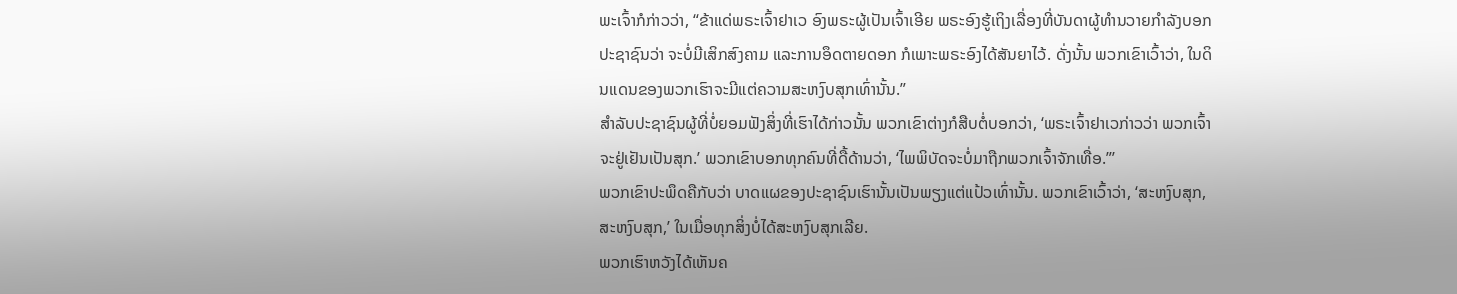ພະເຈົ້າກໍກ່າວວ່າ, “ຂ້າແດ່ພຣະເຈົ້າຢາເວ ອົງພຣະຜູ້ເປັນເຈົ້າເອີຍ ພຣະອົງຮູ້ເຖິງເລື່ອງທີ່ບັນດາຜູ້ທຳນວາຍກຳລັງບອກປະຊາຊົນວ່າ ຈະບໍ່ມີເສິກສົງຄາມ ແລະການອຶດຕາຍດອກ ກໍເພາະພຣະອົງໄດ້ສັນຍາໄວ້. ດັ່ງນັ້ນ ພວກເຂົາເວົ້າວ່າ, ໃນດິນແດນຂອງພວກເຮົາຈະມີແຕ່ຄວາມສະຫງົບສຸກເທົ່ານັ້ນ.”
ສຳລັບປະຊາຊົນຜູ້ທີ່ບໍ່ຍອມຟັງສິ່ງທີ່ເຮົາໄດ້ກ່າວນັ້ນ ພວກເຂົາຕ່າງກໍສືບຕໍ່ບອກວ່າ, ‘ພຣະເຈົ້າຢາເວກ່າວວ່າ ພວກເຈົ້າຈະຢູ່ເຢັນເປັນສຸກ.’ ພວກເຂົາບອກທຸກຄົນທີ່ດື້ດ້ານວ່າ, ‘ໄພພິບັດຈະບໍ່ມາຖືກພວກເຈົ້າຈັກເທື່ອ.”’
ພວກເຂົາປະພຶດຄືກັບວ່າ ບາດແຜຂອງປະຊາຊົນເຮົານັ້ນເປັນພຽງແຕ່ແປ້ວເທົ່ານັ້ນ. ພວກເຂົາເວົ້າວ່າ, ‘ສະຫງົບສຸກ, ສະຫງົບສຸກ,’ ໃນເມື່ອທຸກສິ່ງບໍ່ໄດ້ສະຫງົບສຸກເລີຍ.
ພວກເຮົາຫວັງໄດ້ເຫັນຄ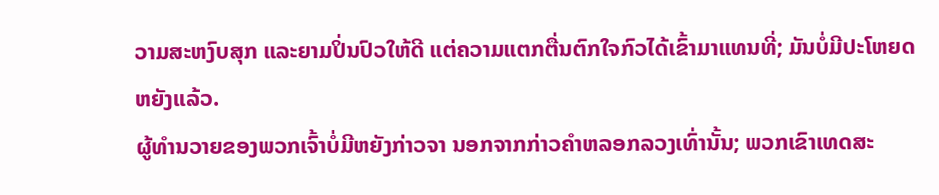ວາມສະຫງົບສຸກ ແລະຍາມປິ່ນປົວໃຫ້ດີ ແຕ່ຄວາມແຕກຕື່ນຕົກໃຈກົວໄດ້ເຂົ້າມາແທນທີ່; ມັນບໍ່ມີປະໂຫຍດຫຍັງແລ້ວ.
ຜູ້ທຳນວາຍຂອງພວກເຈົ້າບໍ່ມີຫຍັງກ່າວຈາ ນອກຈາກກ່າວຄຳຫລອກລວງເທົ່ານັ້ນ; ພວກເຂົາເທດສະ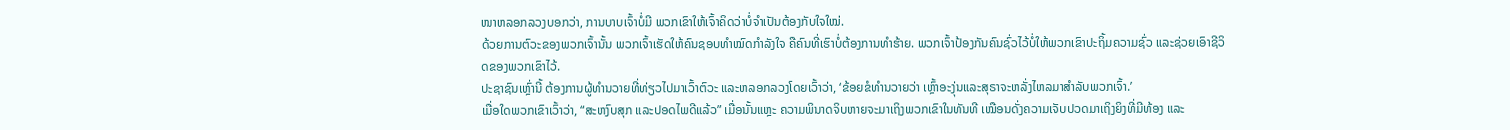ໜາຫລອກລວງບອກວ່າ, ການບາບເຈົ້າບໍ່ມີ ພວກເຂົາໃຫ້ເຈົ້າຄິດວ່າບໍ່ຈຳເປັນຕ້ອງກັບໃຈໃໝ່.
ດ້ວຍການຕົວະຂອງພວກເຈົ້ານັ້ນ ພວກເຈົ້າເຮັດໃຫ້ຄົນຊອບທຳໝົດກຳລັງໃຈ ຄືຄົນທີ່ເຮົາບໍ່ຕ້ອງການທຳຮ້າຍ. ພວກເຈົ້າປ້ອງກັນຄົນຊົ່ວໄວ້ບໍ່ໃຫ້ພວກເຂົາປະຖິ້ມຄວາມຊົ່ວ ແລະຊ່ວຍເອົາຊີວິດຂອງພວກເຂົາໄວ້.
ປະຊາຊົນເຫຼົ່ານີ້ ຕ້ອງການຜູ້ທຳນວາຍທີ່ທ່ຽວໄປມາເວົ້າຕົວະ ແລະຫລອກລວງໂດຍເວົ້າວ່າ, ‘ຂ້ອຍຂໍທຳນວາຍວ່າ ເຫຼົ້າອະງຸ່ນແລະສຸຣາຈະຫລັ່ງໄຫລມາສຳລັບພວກເຈົ້າ.’
ເມື່ອໃດພວກເຂົາເວົ້າວ່າ, “ສະຫງົບສຸກ ແລະປອດໄພດີແລ້ວ” ເມື່ອນັ້ນແຫຼະ ຄວາມພິນາດຈິບຫາຍຈະມາເຖິງພວກເຂົາໃນທັນທີ ເໝືອນດັ່ງຄວາມເຈັບປວດມາເຖິງຍິງທີ່ມີທ້ອງ ແລະ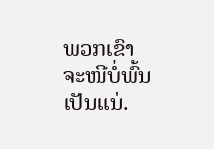ພວກເຂົາຈະໜີບໍ່ພົ້ນເປັນແນ່.